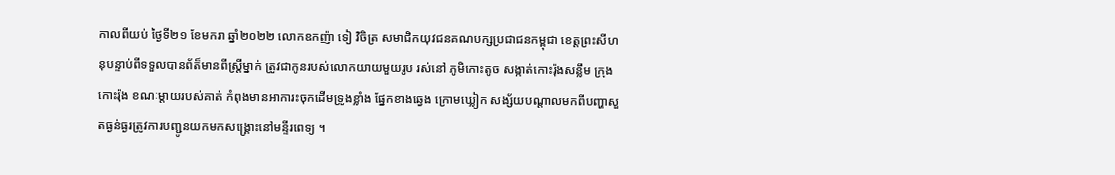កាលពីយប់ ថ្ងៃទី២១ ខែមករា ឆ្នាំ២០២២ លោកឧកញ៉ា ទៀ វិចិត្រ សមាជិកយុវជនគណបក្សប្រជាជនកម្ពុជា ខេត្តព្រះសីហនុបន្ទាប់ពីទទួលបានព័ត៏មានពីស្រ្តីម្នាក់ ត្រូវជាកូនរបស់លោកយាយមួយរូប រស់នៅ ភូមិកោះតូច សង្កាត់កោះរ៉ុងសន្លឹម ក្រុងកោះរ៉ុង ខណៈម្តាយរបស់គាត់ កំពុងមានអាការះចុកដេីមទ្រូងខ្លាំង ផ្នែកខាងឆ្វេង ក្រោមឃ្លៀក សង្ស័យបណ្តាលមកពីបញ្ហាសួតធ្ងន់ធ្ងរត្រូវការបញ្ជូនយកមកសង្គ្រោះនៅមន្ទីរពេទ្យ ។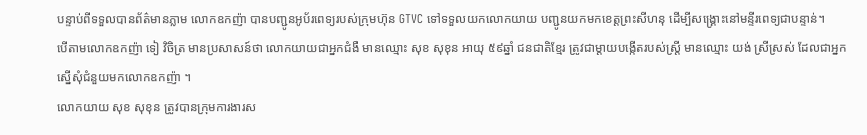បន្ទាប់ពីទទួលបានព័ត៌មានភ្លាម លោកឧកញ៉ា បានបញ្ជូនអូប័រពេទ្យរបស់ក្រុមហ៊ុន GTVC ទៅទទួលយកលោកយាយ បញ្ជូនយកមកខេត្តព្រះសីហនុ ដើម្បីសង្គ្រោះនៅមន្ទីរពេទ្យជាបន្ទាន់។
បើតាមលោកឧកញ៉ា ទៀ វិចិត្រ មានប្រសាសន៍ថា លោកយាយជាអ្នកជំងឺ មានឈ្មោះ សុខ សុខុន អាយុ ៥៩ឆ្នាំ ជនជាតិខ្មែរ ត្រូវជាម្តាយបង្កើតរបស់ស្ត្រី មានឈ្មោះ យង់ ស្រីស្រស់ ដែលជាអ្នកស្នើសុំជំនួយមកលោកឧកញ៉ា ។
លោកយាយ សុខ សុខុន ត្រូវបានក្រុមការងារស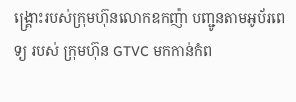ង្គ្រោះរបស់ក្រុមហ៊ុនលោកឧកញ៉ា បញ្ជូនតាមអូប័រពេទ្យ របស់ ក្រុមហ៊ុន GTVC មកកាន់កំព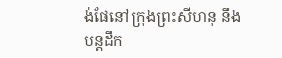ង់ផែនៅក្រុងព្រះសីហនុ នឹងបន្តដឹក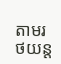តាមរថយន្ត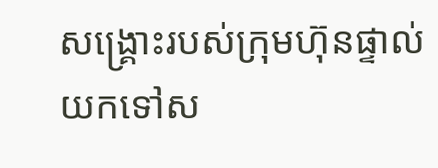សង្គ្រោះរបស់ក្រុមហ៊ុនផ្ទាល់ យកទៅស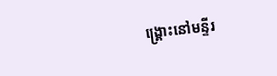ង្គ្រោះនៅមន្ទីរ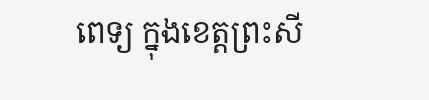ពេទ្យ ក្នុងខេត្តព្រះសី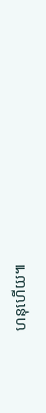ហនុហើយ៕